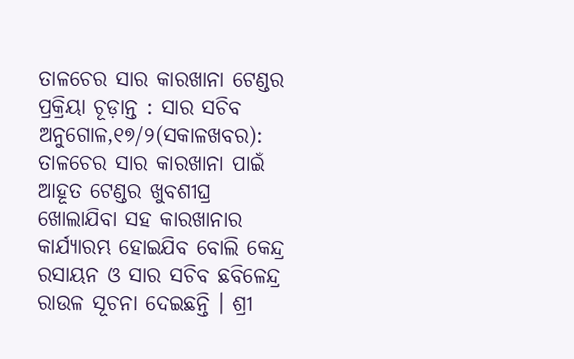ତାଳଚେର ସାର କାରଖାନା ଟେଣ୍ଡର ପ୍ରକ୍ରିୟା ଚୂଡ଼ାନ୍ତ : ସାର ସଚିବ
ଅନୁଗୋଳ,୧୭/୨(ସକାଳଖବର): ତାଳଚେର ସାର କାରଖାନା ପାଇଁ ଆହୂତ ଟେଣ୍ଡର ଖୁବଶୀଘ୍ର ଖୋଲାଯିବା ସହ କାରଖାନାର କାର୍ଯ୍ୟାରମ୍ଭ ହୋଇଯିବ ବୋଲି କେନ୍ଦ୍ର ରସାୟନ ଓ ସାର ସଚିବ ଛବିଳେନ୍ଦ୍ର ରାଉଳ ସୂଚନା ଦେଇଛନ୍ତି । ଶ୍ରୀ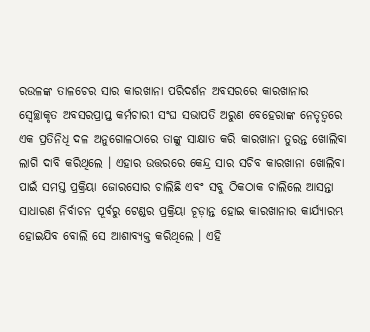ରଉଳଙ୍କ ତାଳଚେର ସାର କାରଖାନା ପରିଦର୍ଶନ ଅବସରରେ କାରଖାନାର ସ୍ୱେଚ୍ଛାକୃତ ଅବସରପ୍ରାପ୍ତ କର୍ମଚାରୀ ସଂଘ ସଭାପତି ଅରୁଣ ବେହେରାଙ୍କ ନେତୃତ୍ୱରେ ଏକ ପ୍ରତିନିଧି ଦଳ ଅନୁଗୋଳଠାରେ ତାଙ୍କୁ ସାକ୍ଷାତ କରି କାରଖାନା ତୁରନ୍ତ ଖୋଲିବା ଲାଗି ଦାବି କରିଥିଲେ । ଏହାର ଉତ୍ତରରେ କେନ୍ଦ୍ର ସାର ସଚିବ କାରଖାନା ଖୋଲିବା ପାଇଁ ସମସ୍ତ ପ୍ରକ୍ରିୟା ଜୋରସୋର ଚାଲିଛି ଏବଂ ସବୁ ଠିକଠାକ ଚାଲିଲେ ଆସନ୍ତା ସାଧାରଣ ନିର୍ବାଚନ ପୂର୍ବରୁ ଟେଣ୍ଡର ପ୍ରକ୍ରିୟା ଚୂଡ଼ାନ୍ତ ହୋଇ କାରଖାନାର କାର୍ଯ୍ୟାରମ୍ଭ ହୋଇଯିବ ବୋଲି ସେ ଆଶାବ୍ୟକ୍ତ କରିଥିଲେ । ଏହି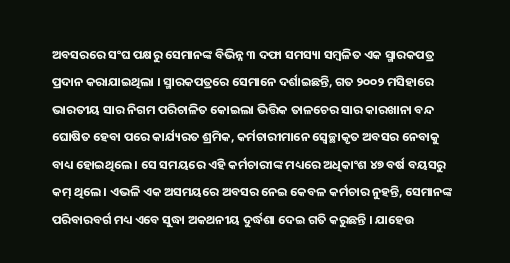ଅବସରରେ ସଂଘ ପକ୍ଷରୁ ସେମାନଙ୍କ ବିଭିନ୍ନ ୩ ଦଫା ସମସ୍ୟା ସମ୍ବଳିତ ଏକ ସ୍ମାରକପତ୍ର ପ୍ରଦାନ କରାଯାଇଥିଲା । ସ୍ମାରକପତ୍ରରେ ସେମାନେ ଦର୍ଶାଇଛନ୍ତି, ଗତ ୨୦୦୨ ମସିହାରେ ଭାରତୀୟ ସାର ନିଗମ ପରିଚାଳିତ କୋଇଲା ଭିତ୍ତିକ ତାଳଚେର ସାର କାରଖାନା ବନ୍ଦ ଘୋଷିତ ହେବା ପରେ କାର୍ଯ୍ୟରତ ଶ୍ରମିକ, କର୍ମଚାରୀମାନେ ସ୍ୱେଚ୍ଛାକୃତ ଅବସର ନେବାକୁ ବାଧ୍ୟ ହୋଇଥିଲେ । ସେ ସମୟରେ ଏହି କର୍ମଚାରୀଙ୍କ ମଧ୍ୟରେ ଅଧିକାଂଶ ୪୭ ବର୍ଷ ବୟସରୁ କମ୍ ଥିଲେ । ଏଭଳି ଏକ ଅସମୟରେ ଅବସର ନେଇ କେବଳ କର୍ମଚାର ନୁହନ୍ତି, ସେମାନଙ୍କ ପରିବାରବର୍ଗ ମଧ୍ୟ ଏବେ ସୁଦ୍ଧା ଅକଥନୀୟ ଦୁର୍ଦ୍ଧଶା ଦେଇ ଗତି କରୁଛନ୍ତି । ଯାହେଉ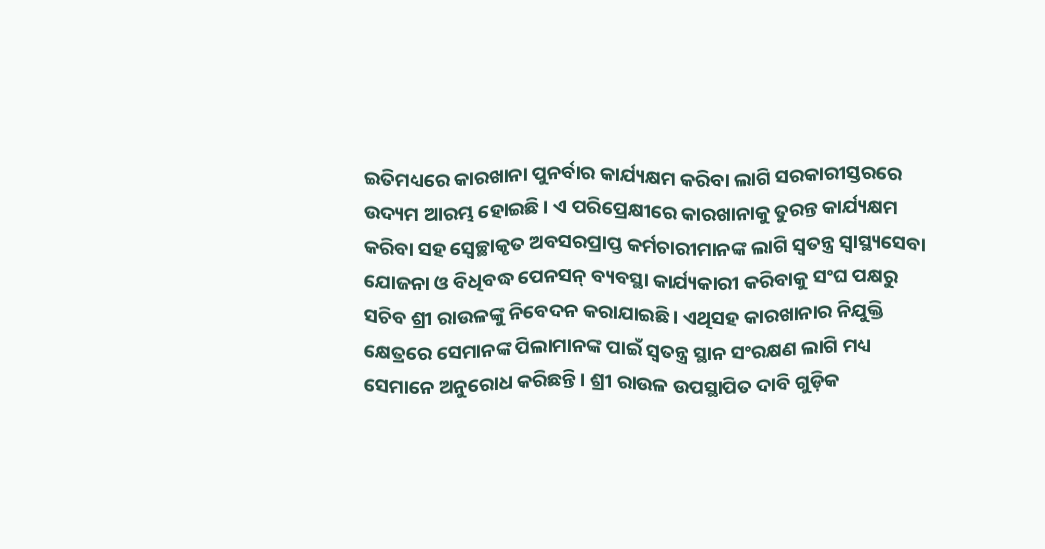ଇତିମଧ୍ୟରେ କାରଖାନା ପୁନର୍ବାର କାର୍ଯ୍ୟକ୍ଷମ କରିବା ଲାଗି ସରକାରୀସ୍ତରରେ ଉଦ୍ୟମ ଆରମ୍ଭ ହୋଇଛି । ଏ ପରିପ୍ରେକ୍ଷୀରେ କାରଖାନାକୁ ତୁରନ୍ତ କାର୍ଯ୍ୟକ୍ଷମ କରିବା ସହ ସ୍ୱେଚ୍ଛାକୃତ ଅବସରପ୍ରାପ୍ତ କର୍ମଚାରୀମାନଙ୍କ ଲାଗି ସ୍ୱତନ୍ତ୍ର ସ୍ୱାସ୍ଥ୍ୟସେବା ଯୋଜନା ଓ ବିଧିବଦ୍ଧ ପେନସନ୍ ବ୍ୟବସ୍ଥା କାର୍ଯ୍ୟକାରୀ କରିବାକୁ ସଂଘ ପକ୍ଷରୁ ସଚିବ ଶ୍ରୀ ରାଉଳଙ୍କୁ ନିବେଦନ କରାଯାଇଛି । ଏଥିସହ କାରଖାନାର ନିଯୁକ୍ତି କ୍ଷେତ୍ରରେ ସେମାନଙ୍କ ପିଲାମାନଙ୍କ ପାଇଁ ସ୍ୱତନ୍ତ୍ର ସ୍ଥାନ ସଂରକ୍ଷଣ ଲାଗି ମଧ୍ୟ ସେମାନେ ଅନୁରୋଧ କରିଛନ୍ତି । ଶ୍ରୀ ରାଉଳ ଉପସ୍ଥାପିତ ଦାବି ଗୁଡ଼ିକ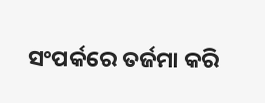ସଂପର୍କରେ ତର୍ଜମା କରି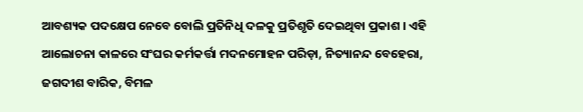ଆବଶ୍ୟକ ପଦକ୍ଷେପ ନେବେ ବୋଲି ପ୍ରତିନିଧି ଦଳକୁ ପ୍ରତିଶୃତି ଦେଇଥିବା ପ୍ରକାଶ । ଏହି ଆଲୋଚନା କାଳରେ ସଂଘର କର୍ମକର୍ତ୍ତା ମଦନମୋହନ ପରିଡ଼ା, ନିତ୍ୟାନନ୍ଦ ବେହେରା, ଜଗଦୀଶ ବାରିକ, ବିମଳ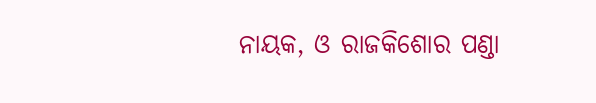ନାୟକ, ଓ ରାଜକିଶୋର ପଣ୍ଡା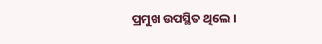ପ୍ରମୁଖ ଉପସ୍ଥିତ ଥିଲେ ।